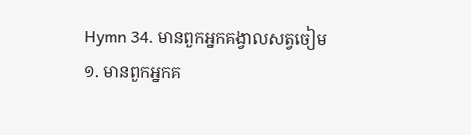Hymn 34. មានពួកអ្នកគង្វាលសត្វចៀម
១. មានពួកអ្នកគ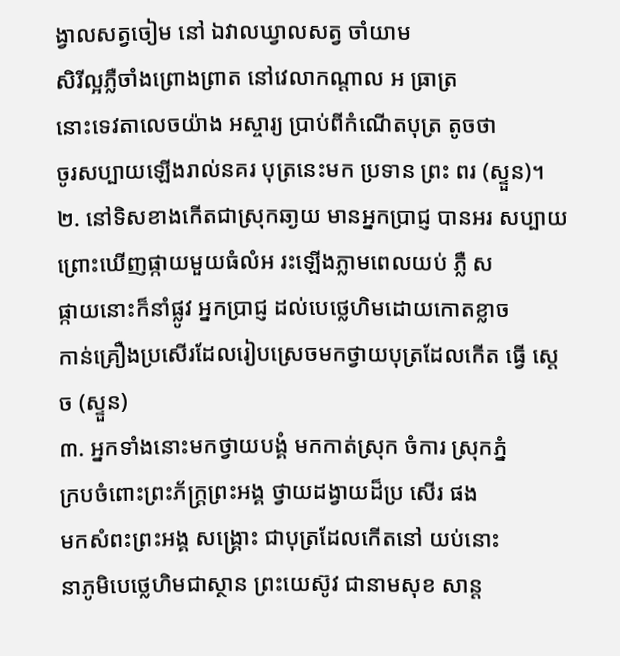ង្វាលសត្វចៀម នៅ ឯវាលឃ្វាលសត្វ ចាំយាម
សិរីល្អភ្លឺចាំងព្រោងព្រាត នៅវេលាកណ្ដាល អ ធ្រាត្រ
នោះទេវតាលេចយ៉ាង អស្ចារ្យ ប្រាប់ពីកំណើតបុត្រ តូចថា
ចូរសប្បាយឡើងរាល់នគរ បុត្រនេះមក ប្រទាន ព្រះ ពរ (ស្ទួន)។
២. នៅទិសខាងកើតជាស្រុកឆា្ងយ មានអ្នកប្រាជ្ញ បានអរ សប្បាយ
ព្រោះឃើញផ្កាយមួយធំលំអ រះឡើងភ្លាមពេលយប់ ភ្លឺ ស
ផ្កាយនោះក៏នាំផ្លូវ អ្នកប្រាជ្ញ ដល់បេថ្លេហិមដោយកោតខ្លាច
កាន់គ្រឿងប្រសើរដែលរៀបស្រេចមកថ្វាយបុត្រដែលកើត ធ្វើ ស្ដេច (ស្ទួន)
៣. អ្នកទាំងនោះមកថ្វាយបង្គំ មកកាត់ស្រុក ចំការ ស្រុកភ្នំ
ក្របចំពោះព្រះភ័ក្ដ្រព្រះអង្គ ថ្វាយដង្វាយដ៏ប្រ សើរ ផង
មកសំពះព្រះអង្គ សង្គ្រោះ ជាបុត្រដែលកើតនៅ យប់នោះ
នាភូមិបេថ្លេហិមជាស្ថាន ព្រះយេស៊ូវ ជានាមសុខ សាន្ដ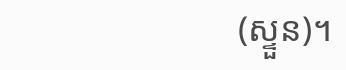(ស្ទួន)។